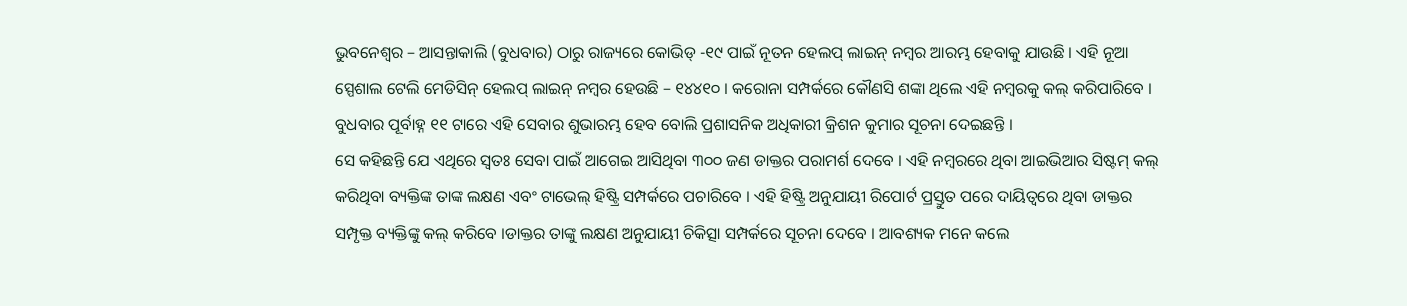ଭୁବନେଶ୍ୱର – ଆସନ୍ତାକାଲି (ବୁଧବାର) ଠାରୁ ରାଜ୍ୟରେ କୋଭିଡ୍ -୧୯ ପାଇଁ ନୂତନ ହେଲପ୍ ଲାଇନ୍ ନମ୍ବର ଆରମ୍ଭ ହେବାକୁ ଯାଉଛି । ଏହି ନୂଆ ସ୍ପେଶାଲ ଟେଲି ମେଡିସିନ୍ ହେଲପ୍ ଲାଇନ୍ ନମ୍ବର ହେଉଛି – ୧୪୪୧୦ । କରୋନା ସମ୍ପର୍କରେ କୌଣସି ଶଙ୍କା ଥିଲେ ଏହି ନମ୍ବରକୁ କଲ୍ କରିପାରିବେ । ବୁଧବାର ପୂର୍ବାହ୍ନ ୧୧ ଟାରେ ଏହି ସେବାର ଶୁଭାରମ୍ଭ ହେବ ବୋଲି ପ୍ରଶାସନିକ ଅଧିକାରୀ କ୍ରିଶନ କୁମାର ସୂଚନା ଦେଇଛନ୍ତି ।
ସେ କହିଛନ୍ତି ଯେ ଏଥିରେ ସ୍ୱତଃ ସେବା ପାଇଁ ଆଗେଇ ଆସିଥିବା ୩୦୦ ଜଣ ଡାକ୍ତର ପରାମର୍ଶ ଦେବେ । ଏହି ନମ୍ବରରେ ଥିବା ଆଇଭିଆର ସିଷ୍ଟମ୍ କଲ୍ କରିଥିବା ବ୍ୟକ୍ତିଙ୍କ ତାଙ୍କ ଲକ୍ଷଣ ଏବଂ ଟାଭେଲ୍ ହିଷ୍ଟ୍ରି ସମ୍ପର୍କରେ ପଚାରିବେ । ଏହି ହିଷ୍ଟ୍ରି ଅନୁଯାୟୀ ରିପୋର୍ଟ ପ୍ରସ୍ତୁତ ପରେ ଦାୟିତ୍ୱରେ ଥିବା ଡାକ୍ତର ସମ୍ପୃକ୍ତ ବ୍ୟକ୍ତିଙ୍କୁ କଲ୍ କରିବେ ।ଡାକ୍ତର ତାଙ୍କୁ ଲକ୍ଷଣ ଅନୁଯାୟୀ ଚିକିତ୍ସା ସମ୍ପର୍କରେ ସୂଚନା ଦେବେ । ଆବଶ୍ୟକ ମନେ କଲେ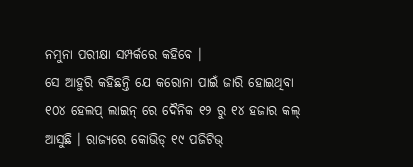ନମୁନା ପରୀକ୍ଷା ସମ୍ପର୍କରେ କହିବେ ।
ସେ ଆହୁରି କହିଛନ୍ତି ଯେ କରୋନା ପାଇଁ ଜାରି ହୋଇଥିବା ୧୦୪ ହେଲପ୍ ଲାଇନ୍ ରେ ଦୈନିକ ୧୨ ରୁ ୧୪ ହଜାର କଲ୍ ଆସୁଛି । ରାଜ୍ୟରେ କୋଭିଡ୍ ୧୯ ପଜିଟିଭ୍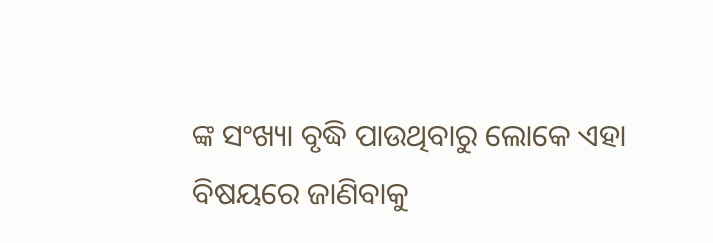ଙ୍କ ସଂଖ୍ୟା ବୃଦ୍ଧି ପାଉଥିବାରୁ ଲୋକେ ଏହା ବିଷୟରେ ଜାଣିବାକୁ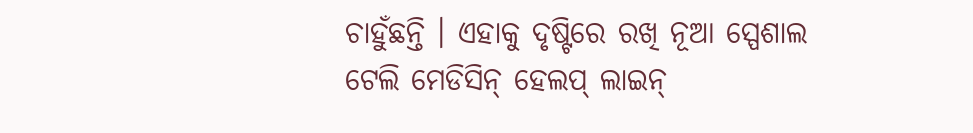ଚାହୁଁଛନ୍ତି । ଏହାକୁ ଦୃଷ୍ଟିରେ ରଖି ନୂଆ ସ୍ପେଶାଲ ଟେଲି ମେଡିସିନ୍ ହେଲପ୍ ଲାଇନ୍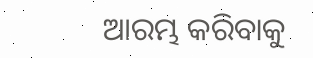ଆରମ୍ଭ କରିବାକୁ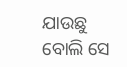ଯାଉଛୁ ବୋଲି ସେ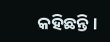କହିଛନ୍ତି ।